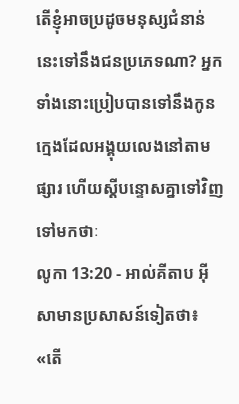តើខ្ញុំអាចប្រដូចមនុស្សជំនាន់នេះទៅនឹងជនប្រភេទណា? អ្នកទាំងនោះប្រៀបបានទៅនឹងកូនក្មេងដែលអង្គុយលេងនៅតាមផ្សារ ហើយស្ដីបន្ទោសគ្នាទៅវិញទៅមកថាៈ
លូកា 13:20 - អាល់គីតាប អ៊ីសាមានប្រសាសន៍ទៀតថា៖ «តើ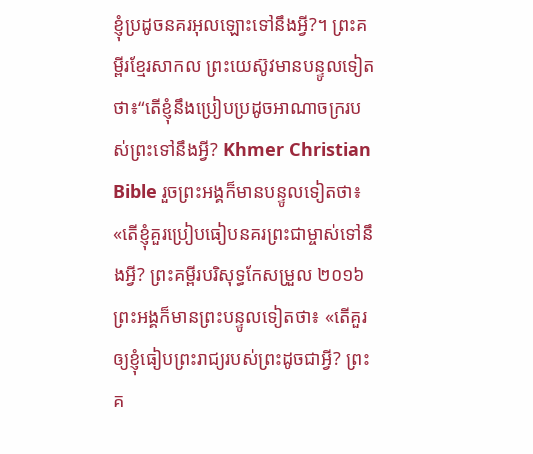ខ្ញុំប្រដូចនគរអុលឡោះទៅនឹងអ្វី?។ ព្រះគម្ពីរខ្មែរសាកល ព្រះយេស៊ូវមានបន្ទូលទៀតថា៖“តើខ្ញុំនឹងប្រៀបប្រដូចអាណាចក្ររបស់ព្រះទៅនឹងអ្វី? Khmer Christian Bible រួចព្រះអង្គក៏មានបន្ទូលទៀតថា៖ «តើខ្ញុំគួរប្រៀបធៀបនគរព្រះជាម្ចាស់ទៅនឹងអ្វី? ព្រះគម្ពីរបរិសុទ្ធកែសម្រួល ២០១៦ ព្រះអង្គក៏មានព្រះបន្ទូលទៀតថា៖ «តើគួរឲ្យខ្ញុំធៀបព្រះរាជ្យរបស់ព្រះដូចជាអ្វី? ព្រះគ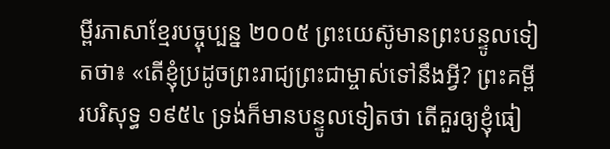ម្ពីរភាសាខ្មែរបច្ចុប្បន្ន ២០០៥ ព្រះយេស៊ូមានព្រះបន្ទូលទៀតថា៖ «តើខ្ញុំប្រដូចព្រះរាជ្យព្រះជាម្ចាស់ទៅនឹងអ្វី? ព្រះគម្ពីរបរិសុទ្ធ ១៩៥៤ ទ្រង់ក៏មានបន្ទូលទៀតថា តើគួរឲ្យខ្ញុំធៀ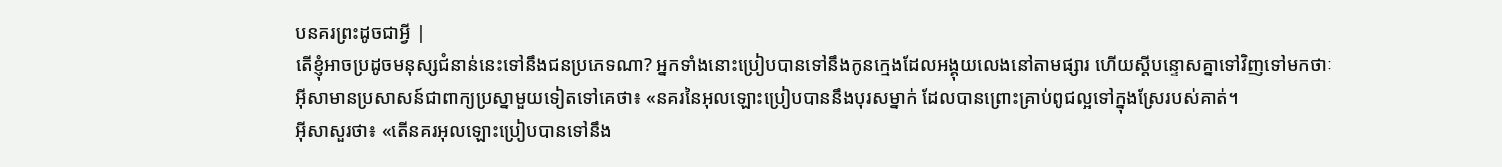បនគរព្រះដូចជាអ្វី |
តើខ្ញុំអាចប្រដូចមនុស្សជំនាន់នេះទៅនឹងជនប្រភេទណា? អ្នកទាំងនោះប្រៀបបានទៅនឹងកូនក្មេងដែលអង្គុយលេងនៅតាមផ្សារ ហើយស្ដីបន្ទោសគ្នាទៅវិញទៅមកថាៈ
អ៊ីសាមានប្រសាសន៍ជាពាក្យប្រស្នាមួយទៀតទៅគេថា៖ «នគរនៃអុលឡោះប្រៀបបាននឹងបុរសម្នាក់ ដែលបានព្រោះគ្រាប់ពូជល្អទៅក្នុងស្រែរបស់គាត់។
អ៊ីសាសួរថា៖ «តើនគរអុលឡោះប្រៀបបានទៅនឹង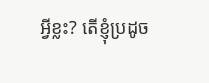អ្វីខ្លះ? តើខ្ញុំប្រដូច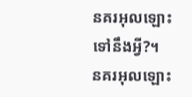នគរអុលឡោះទៅនឹងអ្វី?។
នគរអុលឡោះ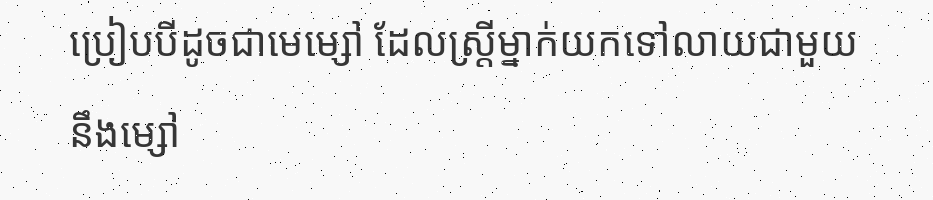ប្រៀបបីដូចជាមេម្សៅ ដែលស្ដ្រីម្នាក់យកទៅលាយជាមួយនឹងម្សៅ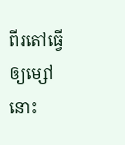ពីរតៅធ្វើឲ្យម្សៅនោះ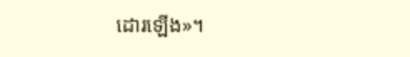ដោរឡើង»។